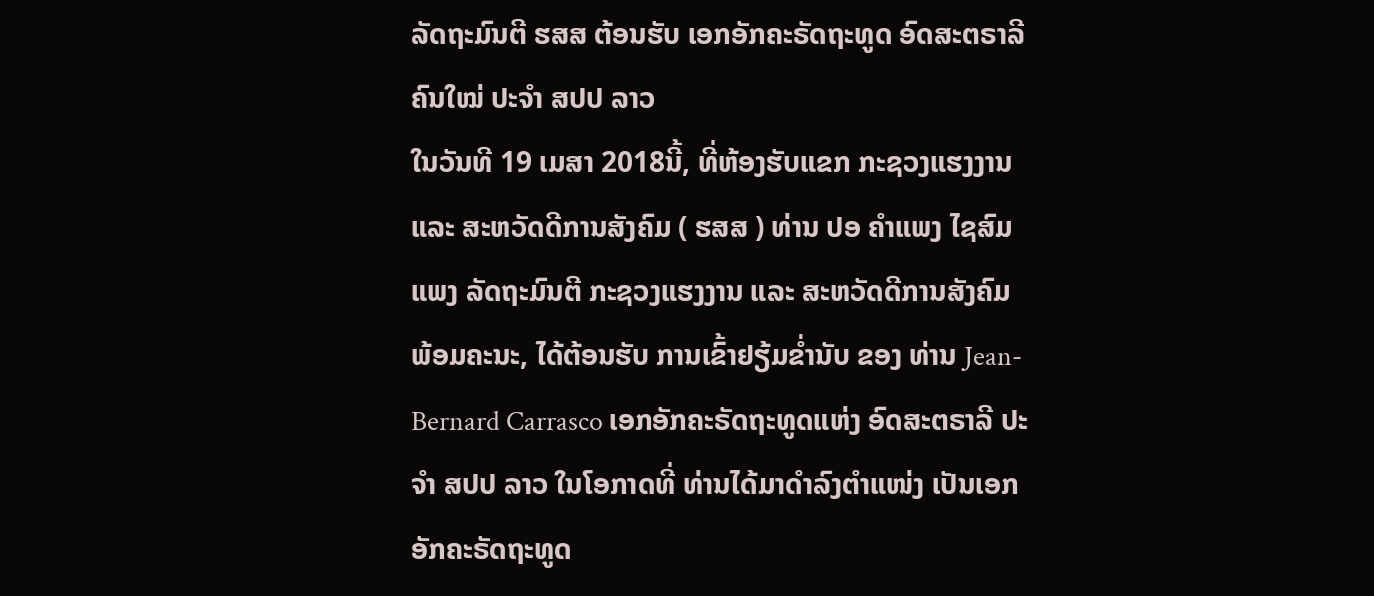ລັດຖະມົນຕີ ຮສສ ຕ້ອນຮັບ ເອກອັກຄະຣັດຖະທູດ ອົດສະຕຣາລີ ຄົນໃໝ່ ປະຈຳ ສປປ ລາວ
ໃນວັນທີ 19 ເມສາ 2018ນີ້, ທີ່ຫ້ອງຮັບແຂກ ກະຊວງແຮງງານ ແລະ ສະຫວັດດີການສັງຄົມ ( ຮສສ ) ທ່ານ ປອ ຄໍາແພງ ໄຊສົມແພງ ລັດຖະມົນຕີ ກະຊວງແຮງງານ ແລະ ສະຫວັດດີການສັງຄົມ ພ້ອມຄະນະ, ໄດ້ຕ້ອນຮັບ ການເຂົ້າຢຽ້ມຂ່ຳນັບ ຂອງ ທ່ານ Jean-Bernard Carrasco ເອກອັກຄະຣັດຖະທູດແຫ່ງ ອົດສະຕຣາລີ ປະຈຳ ສປປ ລາວ ໃນໂອກາດທີ່ ທ່ານໄດ້ມາດຳລົງຕຳແໜ່ງ ເປັນເອກອັກຄະຣັດຖະທູດ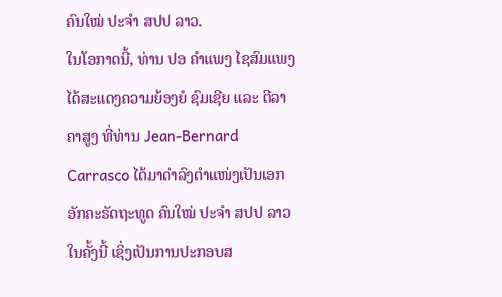ຄົນໃໝ່ ປະຈຳ ສປປ ລາວ.
ໃນໂອກາດນີ້, ທ່ານ ປອ ຄໍາແພງ ໄຊສົມແພງ ໄດ້ສະແດງຄວາມຍ້ອງຍໍ ຊົມເຊີຍ ແລະ ຕີລາຄາສູງ ທີ່ທ່ານ Jean-Bernard Carrasco ໄດ້ມາດຳລົງຕຳແໜ່ງເປັນເອກອັກຄະຣັດຖະທູດ ຄົນໃໝ່ ປະຈຳ ສປປ ລາວ ໃນຄັ້ງນີ້ ເຊິ່ງເປັນການປະກອບສ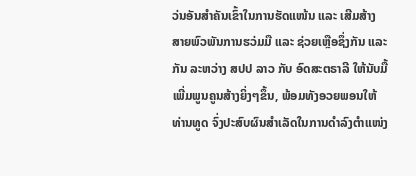ວ່ນອັນສຳຄັນເຂົ້າໃນການຮັດແໜ້ນ ແລະ ເສີມສ້າງສາຍພົວພັນການຮວ່ມມື ແລະ ຊ່ວຍເຫຼືອຊຶ່ງກັນ ແລະ ກັນ ລະຫວ່າງ ສປປ ລາວ ກັບ ອົດສະຕຣາລີ ໃຫ້ນັບມື້ເພີ່ມພູນຄູນສ້າງຍິ່ງໆຂຶ້ນ, ພ້ອມທັງອວຍພອນໃຫ້ ທ່ານທູດ ຈົ່ງປະສົບຜົນສຳເລັດໃນການດຳລົງຕຳແໜ່ງ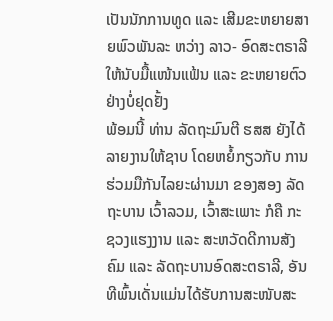ເປັນນັກການທູດ ແລະ ເສີມຂະຫຍາຍສາຍພົວພັນລະ ຫວ່າງ ລາວ- ອົດສະຕຣາລີ ໃຫ້ນັບມື້ແໜ້ນແຟ້ນ ແລະ ຂະຫຍາຍຕົວ ຢ່າງບໍ່ຢຸດຢັ້ງ
ພ້ອມນີ້ ທ່ານ ລັດຖະມົນຕີ ຮສສ ຍັງໄດ້ລາຍງານໃຫ້ຊາບ ໂດຍຫຍໍ້ກຽວກັບ ການຮ່ວມມືກັນໄລຍະຜ່ານມາ ຂອງສອງ ລັດຖະບານ ເວົ້າລວມ, ເວົ້າສະເພາະ ກໍຄື ກະຊວງແຮງງານ ແລະ ສະຫວັດດີການສັງຄົມ ແລະ ລັດຖະບານອົດສະຕຣາລີ, ອັນທີພົ້ນເດັ່ນແມ່ນໄດ້ຮັບການສະໜັບສະ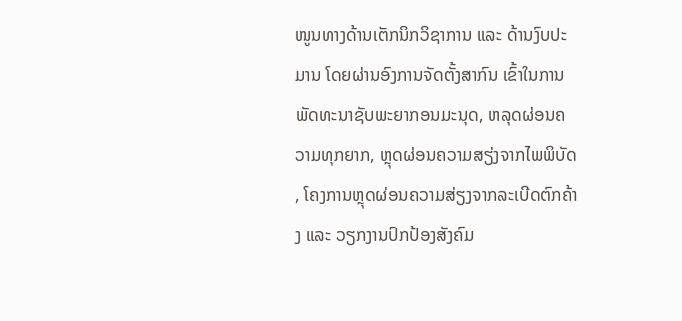ໜູນທາງດ້ານເຕັກນິກວິຊາການ ແລະ ດ້ານງົບປະມານ ໂດຍຜ່ານອົງການຈັດຕັ້ງສາກົນ ເຂົ້າໃນການພັດທະນາຊັບພະຍາກອນມະນຸດ, ຫລຸດຜ່ອນຄວາມທຸກຍາກ, ຫຼຸດຜ່ອນຄວາມສຽ່ງຈາກໄພພິບັດ , ໂຄງການຫຼຸດຜ່ອນຄວາມສ່ຽງຈາກລະເບີດຕົກຄ້າງ ແລະ ວຽກງານປົກປ້ອງສັງຄົມ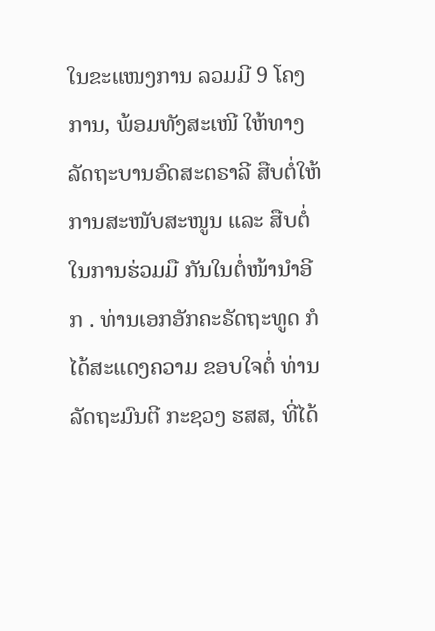ໃນຂະແໜງການ ລວມມີ 9 ໂຄງການ, ພ້ອມທັງສະເໜີ ໃຫ້ທາງລັດຖະບານອົດສະຕຣາລີ ສືບຕໍ່ໃຫ້ການສະໜັບສະໜູນ ແລະ ສືບຕໍ່ໃນການຮ່ວມມື ກັນໃນຕໍ່ໜ້ານຳອີກ . ທ່ານເອກອັກຄະຣັດຖະທູດ ກໍໄດ້ສະແດງຄວາມ ຂອບໃຈຕໍ່ ທ່ານລັດຖະມົນຕີ ກະຊວງ ຮສສ, ທີ່ໄດ້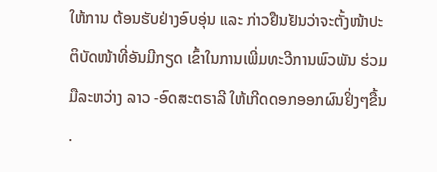ໃຫ້ການ ຕ້ອນຮັບຢ່າງອົບອຸ່ນ ແລະ ກ່າວຢືນຢັນວ່າຈະຕັ້ງໜ້າປະ ຕິບັດໜ້າທີ່ອັນມີກຽດ ເຂົ້າໃນການເພີ່ມທະວີການພົວພັນ ຮ່ວມມືລະຫວ່າງ ລາວ -ອົດສະຕຣາລີ ໃຫ້ເກີດດອກອອກຜົນຢິ່ງໆຂື້ນ .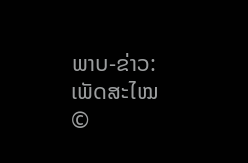ພາບ-ຂ່າວ: ເພັດສະໄໝ
©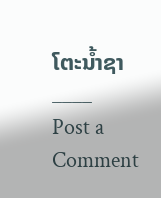ໂຕະນໍ້າຊາ
____
Post a Comment